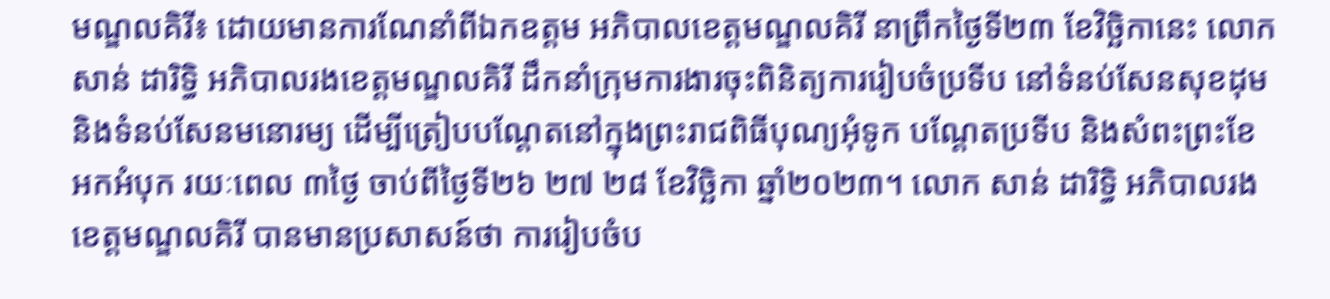មណ្ឌលគិរី៖ ដោយមានការណែនាំពីឯកឧត្តម អភិបាលខេត្តមណ្ឌលគិរី នាព្រឹកថ្ងៃទី២៣ ខែវិច្ឆិកានេះ លោក សាន់ ដារិទ្ធិ អភិបាលរងខេត្តមណ្ឌលគិរី ដឹកនាំក្រុមការងារចុះពិនិត្យការរៀបចំប្រទីប នៅទំនប់សែនសុខដុម និងទំនប់សែនមនោរម្យ ដើម្បីត្រៀបបណ្តែតនៅក្នុងព្រះរាជពិធីបុណ្យអុំទូក បណ្តែតប្រទីប និងសំពះព្រះខែ អកអំបុក រយៈពេល ៣ថ្ងៃ ចាប់ពីថ្ងៃទី២៦ ២៧ ២៨ ខែវិច្ឆិកា ឆ្នាំ២០២៣។ លោក សាន់ ដារិទ្ធិ អភិបាលរងខេត្តមណ្ឌលគិរី បានមានប្រសាសន៍ថា ការរៀបចំប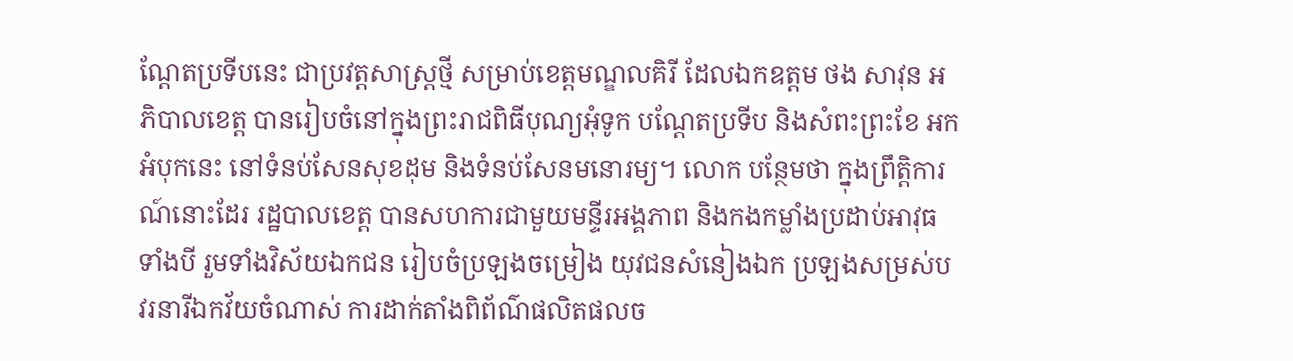ណ្តែតប្រទីបនេះ ជាប្រវត្តសាស្រ្តថ្មី សម្រាប់ខេត្តមណ្ឌលគិរី ដែលឯកឧត្តម ថង សាវុន អភិបាលខេត្ត បានរៀបចំនៅក្នុងព្រះរាជពិធីបុណ្យអុំទូក បណ្តែតប្រទីប និងសំពះព្រះខែ អកអំបុកនេះ នៅទំនប់សែនសុខដុម និងទំនប់សែនមនោរម្យ។ លោក បន្ថែមថា ក្នុងព្រឹត្តិការណ៍នោះដែរ រដ្ឋបាលខេត្ត បានសហការជាមួយមន្ទីរអង្គភាព និងកងកម្លាំងប្រដាប់អាវុធទាំងបី រួមទាំងវិស័យឯកជន រៀបចំប្រឡងចម្រៀង យុវជនសំនៀងឯក ប្រឡងសម្រស់បវរនារីឯកវ័យចំណាស់ ការដាក់តាំងពិព័ណ៌ផលិតផលច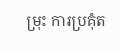ម្រុះ ការប្រគុំត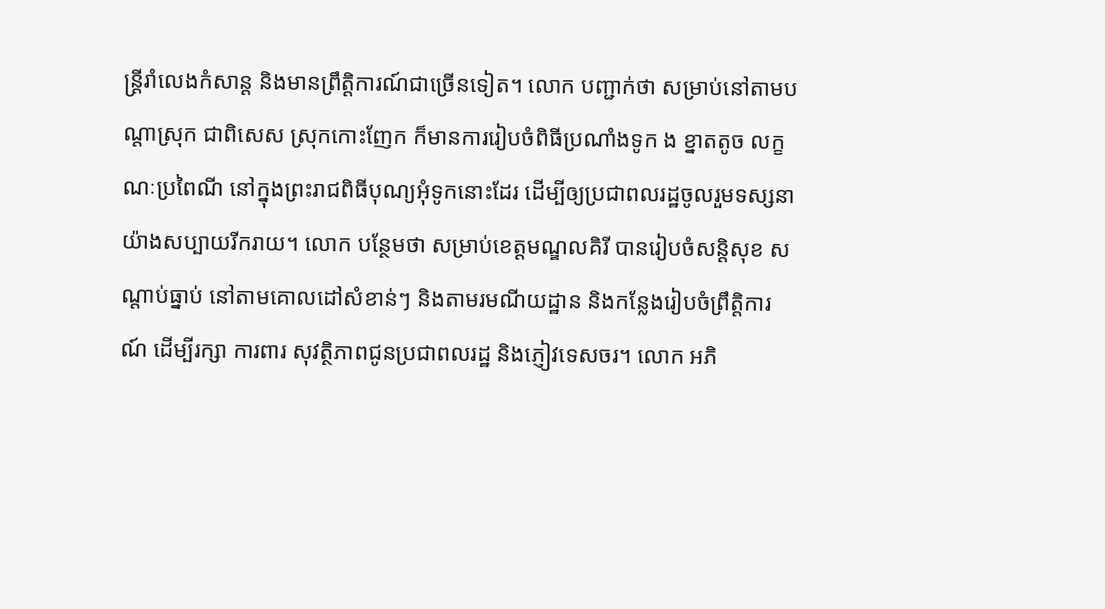ន្ត្រីរាំលេងកំសាន្ត និងមានព្រឹត្តិការណ៍ជាច្រើនទៀត។ លោក បញ្ជាក់ថា សម្រាប់នៅតាមបណ្តាស្រុក ជាពិសេស ស្រុកកោះញែក ក៏មានការរៀបចំពិធីប្រណាំងទូក ង ខ្នាតតូច លក្ខណៈប្រពៃណី នៅក្នុងព្រះរាជពិធីបុណ្យអុំទូកនោះដែរ ដើម្បីឲ្យប្រជាពលរដ្ឋចូលរួមទស្សនាយ៉ាងសប្បាយរីករាយ។ លោក បន្ថែមថា សម្រាប់ខេត្តមណ្ឌលគិរី បានរៀបចំសន្តិសុខ សណ្តាប់ធ្នាប់ នៅតាមគោលដៅសំខាន់ៗ និងតាមរមណីយដ្ឋាន និងកន្លែងរៀបចំព្រឹត្តិការណ៍ ដើម្បីរក្សា ការពារ សុវត្ថិភាពជូនប្រជាពលរដ្ឋ និងភ្ញៀវទេសចរ។ លោក អភិ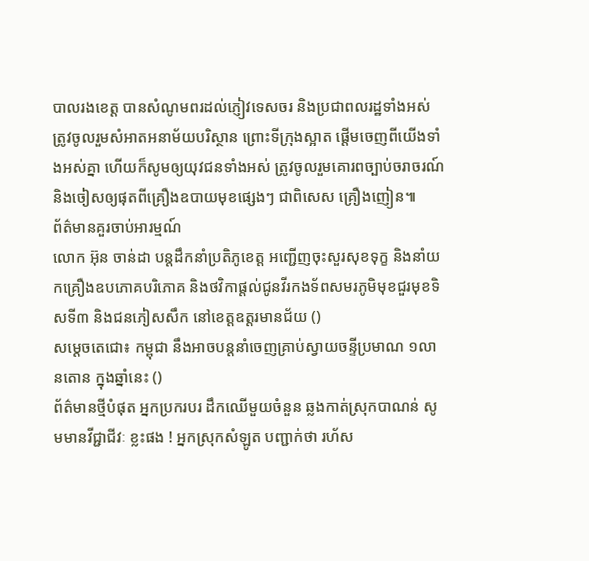បាលរងខេត្ត បានសំណូមពរដល់ភ្ញៀវទេសចរ និងប្រជាពលរដ្ឋទាំងអស់ ត្រូវចូលរួមសំអាតអនាម័យបរិស្ថាន ព្រោះទីក្រុងស្អាត ផ្តើមចេញពីយើងទាំងអស់គ្នា ហើយក៏សូមឲ្យយុវជនទាំងអស់ ត្រូវចូលរួមគោរពច្បាប់ចរាចរណ៍ និងចៀសឲ្យផុតពីគ្រឿងឧបាយមុខផ្សេងៗ ជាពិសេស គ្រឿងញៀន៕
ព័ត៌មានគួរចាប់អារម្មណ៍
លោក អ៊ុន ចាន់ដា បន្តដឹកនាំប្រតិភូខេត្ត អញ្ជើញចុះសួរសុខទុក្ខ និងនាំយកគ្រឿងឧបភោគបរិភោគ និងថវិកាផ្តល់ជូនវីរកងទ័ពសមរភូមិមុខជួរមុខទិសទី៣ និងជនភៀសសឹក នៅខេត្តឧត្តរមានជ័យ ()
សម្ដេចតេជោ៖ កម្ពុជា នឹងអាចបន្តនាំចេញគ្រាប់ស្វាយចន្ទីប្រមាណ ១លានតោន ក្នុងឆ្នាំនេះ ()
ព័ត៌មានថ្មីបំផុត អ្នកប្រករបរ ដឹកឈើមួយចំនួន ឆ្លងកាត់ស្រុកបាណន់ សូមមានវីជ្ជាជីវៈ ខ្លះផង ! អ្នកស្រុកសំឡូត បញ្ជាក់ថា រហ័ស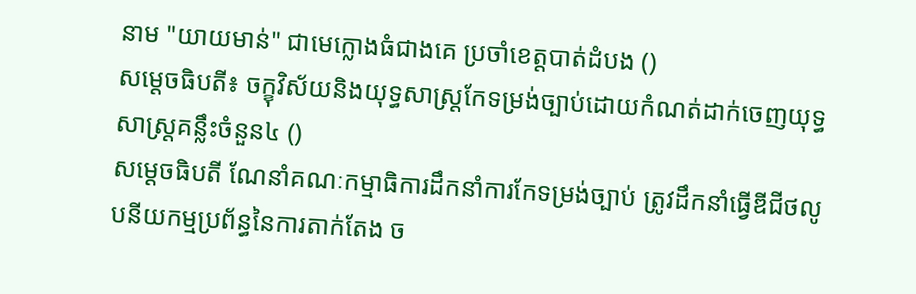នាម "យាយមាន់" ជាមេក្លោងធំជាងគេ ប្រចាំខេត្តបាត់ដំបង ()
សម្ដេចធិបតី៖ ចក្ខុវិស័យនិងយុទ្ធសាស្ត្រកែទម្រង់ច្បាប់ដោយកំណត់ដាក់ចេញយុទ្ធសាស្ត្រគន្លឹះចំនួន៤ ()
សម្ដេចធិបតី ណែនាំគណៈកម្មាធិការដឹកនាំការកែទម្រង់ច្បាប់ ត្រូវដឹកនាំធ្វើឌីជីថលូបនីយកម្មប្រព័ន្ធនៃការតាក់តែង ច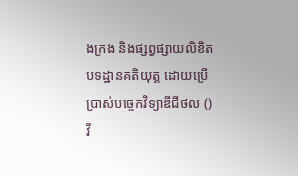ងក្រង និងផ្សព្វផ្សាយលិខិតបទដ្ឋានគតិយុត្ត ដោយប្រើប្រាស់បច្ចេកវិទ្យាឌីជីថល ()
វី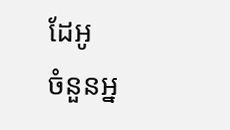ដែអូ
ចំនួនអ្ន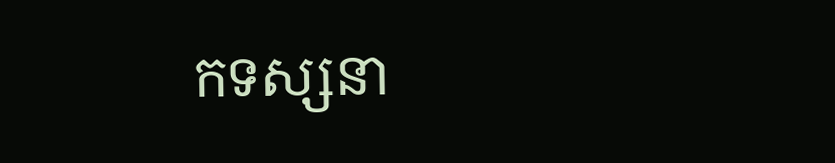កទស្សនា